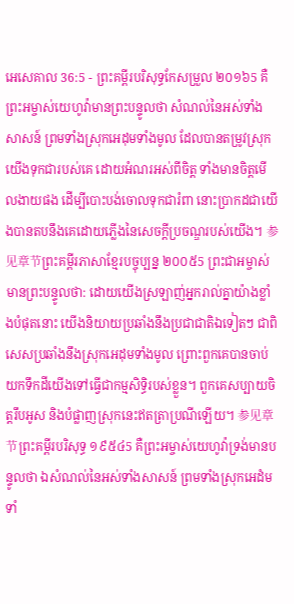អេសេគាល 36:5 - ព្រះគម្ពីរបរិសុទ្ធកែសម្រួល ២០១៦5 គឺព្រះអម្ចាស់យេហូវ៉ាមានព្រះបន្ទូលថា សំណល់នៃអស់ទាំងសាសន៍ ព្រមទាំងស្រុកអេដុមទាំងមូល ដែលបានតម្រូវស្រុកយើងទុកជារបស់គេ ដោយអំណរអស់ពីចិត្ត ទាំងមានចិត្តមើលងាយផង ដើម្បីបោះបង់ចោលទុកជារំពា នោះប្រាកដជាយើងបានតបនឹងគេដោយភ្លើងនៃសេចក្ដីប្រចណ្ឌរបស់យើង។ 参见章节ព្រះគម្ពីរភាសាខ្មែរបច្ចុប្បន្ន ២០០៥5 ព្រះជាអម្ចាស់មានព្រះបន្ទូលថា: ដោយយើងស្រឡាញ់អ្នករាល់គ្នាយ៉ាងខ្លាំងបំផុតនោះ យើងនិយាយប្រឆាំងនឹងប្រជាជាតិឯទៀតៗ ជាពិសេសប្រឆាំងនឹងស្រុកអេដុមទាំងមូល ព្រោះពួកគេបានចាប់យកទឹកដីយើងទៅធ្វើជាកម្មសិទ្ធិរបស់ខ្លួន។ ពួកគេសប្បាយចិត្តរឹបអូស និងបំផ្លាញស្រុកនេះឥតត្រាប្រណីឡើយ។ 参见章节ព្រះគម្ពីរបរិសុទ្ធ ១៩៥៤5 គឺព្រះអម្ចាស់យេហូវ៉ាទ្រង់មានបន្ទូលថា ឯសំណល់នៃអស់ទាំងសាសន៍ ព្រមទាំងស្រុកអេដំមទាំ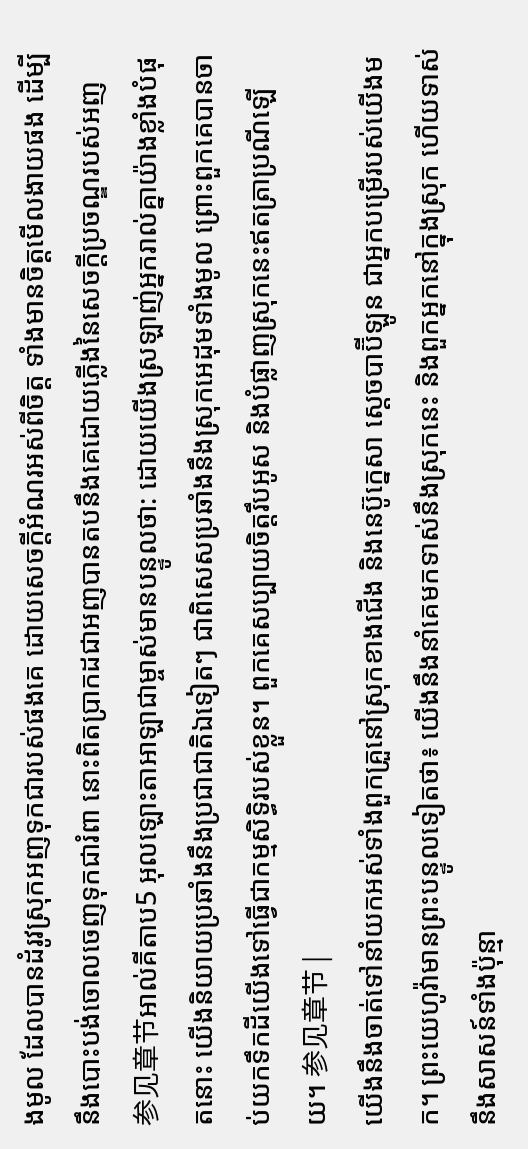ងមូល ដែលបានដំរូវស្រុកអញទុកជារបស់ផងគេ ដោយសេចក្ដីអំណរអស់ពីចិត្ត ទាំងមានចិត្តមើលងាយផង ដើម្បីនឹងបោះបង់ចោលចេញទុកជារំពា នោះពិតប្រាកដជាអញបានតបនឹងគេដោយភ្លើងនៃសេចក្ដីប្រចណ្ឌរបស់អញ 参见章节អាល់គីតាប5 អុលឡោះតាអាឡាជាម្ចាស់មានបន្ទូលថា: ដោយយើងស្រឡាញ់អ្នករាល់គ្នាយ៉ាងខ្លាំងបំផុតនោះ យើងនិយាយប្រឆាំងនឹងប្រជាជាតិឯទៀតៗ ជាពិសេសប្រឆាំងនឹងស្រុកអេដុមទាំងមូល ព្រោះពួកគេបានចាប់យកទឹកដីយើងទៅធ្វើជាកម្មសិទ្ធិរបស់ខ្លួន។ ពួកគេសប្បាយចិត្តរឹបអូស និងបំផ្លាញស្រុកនេះឥតត្រាប្រណីឡើយ។ 参见章节 |
យើងនឹងចាត់ទៅនាំយកអស់ទាំងពួកគ្រួនៅស្រុកខាងជើង និងនេប៊ូក្នេសា ស្តេចបាប៊ីឡូន ជាអ្នកបម្រើរបស់យើងមក។ ព្រះយេហូវ៉ាមានព្រះបន្ទូលទៀតថា៖ យើងនឹងនាំគេមកទាស់នឹងស្រុកនេះ និងពួកអ្នកនៅក្នុងស្រុក ហើយទាស់នឹងសាសន៍ទាំងប៉ុន្មា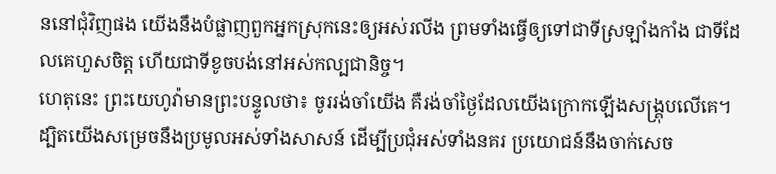ននៅជុំវិញផង យើងនឹងបំផ្លាញពួកអ្នកស្រុកនេះឲ្យអស់រលីង ព្រមទាំងធ្វើឲ្យទៅជាទីស្រឡាំងកាំង ជាទីដែលគេហួសចិត្ត ហើយជាទីខូចបង់នៅអស់កល្បជានិច្ច។
ហេតុនេះ ព្រះយេហូវ៉ាមានព្រះបន្ទូលថា៖ ចូររង់ចាំយើង គឺរង់ចាំថ្ងៃដែលយើងក្រោកឡើងសង្គ្រុបលើគេ។ ដ្បិតយើងសម្រេចនឹងប្រមូលអស់ទាំងសាសន៍ ដើម្បីប្រជុំអស់ទាំងនគរ ប្រយោជន៍នឹងចាក់សេច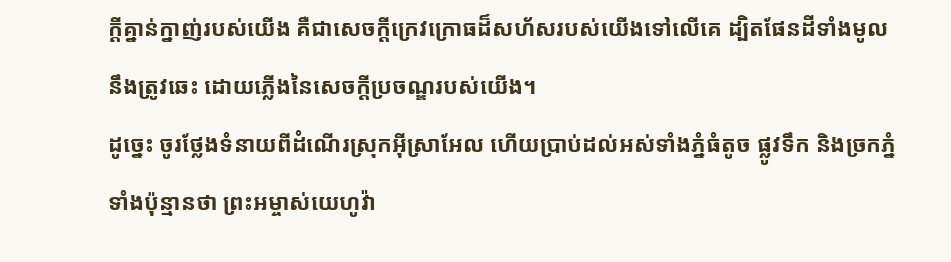ក្ដីគ្នាន់ក្នាញ់របស់យើង គឺជាសេចក្ដីក្រេវក្រោធដ៏សហ័សរបស់យើងទៅលើគេ ដ្បិតផែនដីទាំងមូលនឹងត្រូវឆេះ ដោយភ្លើងនៃសេចក្ដីប្រចណ្ឌរបស់យើង។
ដូច្នេះ ចូរថ្លែងទំនាយពីដំណើរស្រុកអ៊ីស្រាអែល ហើយប្រាប់ដល់អស់ទាំងភ្នំធំតូច ផ្លូវទឹក និងច្រកភ្នំទាំងប៉ុន្មានថា ព្រះអម្ចាស់យេហូវ៉ា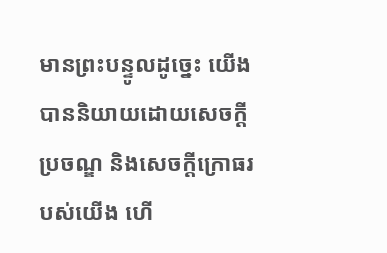មានព្រះបន្ទូលដូច្នេះ យើងបាននិយាយដោយសេចក្ដីប្រចណ្ឌ និងសេចក្ដីក្រោធរបស់យើង ហើ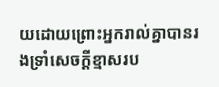យដោយព្រោះអ្នករាល់គ្នាបានរងទ្រាំសេចក្ដីខ្មាសរប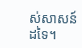ស់សាសន៍ដទៃ។